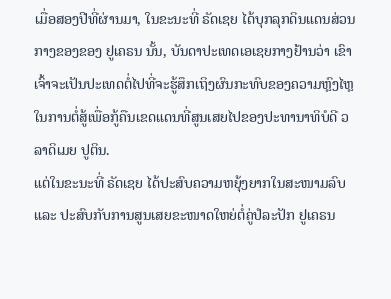ເມື່ອສອງປີທີ່ຜ່ານມາ, ໃນຂະນະທີ່ ຣັດເຊຍ ໄດ້ບຸກລຸກດິນແດນສ່ວນກາງຂອງຂອງ ຢູເຄຣນ ນັ້ນ, ບັນດາປະເທດເອເຊຍກາງຢ້ານວ່າ ເຂົາເຈົ້າຈະເປັນປະເທດຕໍ່ໄປທີ່ຈະຮູ້ສຶກເຖິງຜົນກະທົບຂອງຄວາມຫຼົງໄຫຼໃນການຕໍ່ສູ້ເພື່ອກູ້ຄືນເຂດແດນທີ່ສູນເສຍໄປຂອງປະທານາທິບໍດີ ວລາດິເມຍ ປູຕິນ.
ແຕ່ໃນຂະນະທີ່ ຣັດເຊຍ ໄດ້ປະສົບຄວາມຫຍຸ້ງຍາກໃນສະໜາມລົບ ແລະ ປະສົບກັບການສູນເສຍຂະໜາດໃຫຍ່ຕໍ່ຄູ່ປໍລະປັກ ຢູເຄຣນ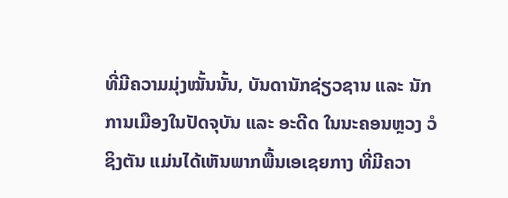ທີ່ມີຄວາມມຸ່ງໝັ້ນນັ້ນ, ບັນດານັກຊ່ຽວຊານ ແລະ ນັກການເມືອງໃນປັດຈຸບັນ ແລະ ອະດີດ ໃນນະຄອນຫຼວງ ວໍຊິງຕັນ ແມ່ນໄດ້ເຫັນພາກພື້ນເອເຊຍກາງ ທີ່ມີຄວາ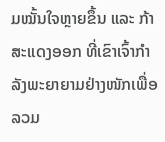ມໝັ້ນໃຈຫຼາຍຂຶ້ນ ແລະ ກ້າສະແດງອອກ ທີ່ເຂົາເຈົ້າກຳລັງພະຍາຍາມຢ່າງໜັກເພື່ອລວມ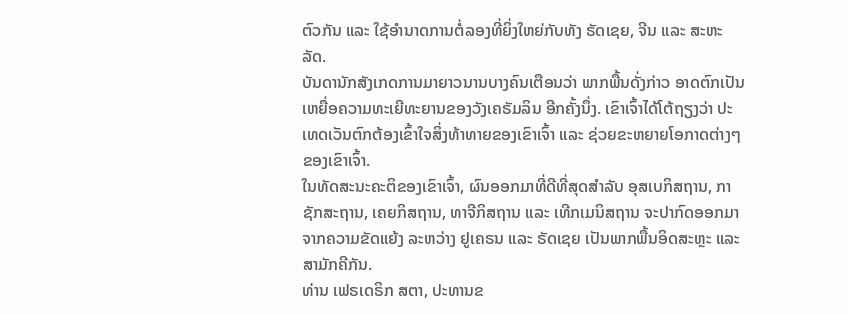ຕົວກັນ ແລະ ໃຊ້ອຳນາດການຕໍ່ລອງທີ່ຍິ່ງໃຫຍ່ກັບທັງ ຣັດເຊຍ, ຈີນ ແລະ ສະຫະລັດ.
ບັນດານັກສັງເກດການມາຍາວນານບາງຄົນເຕືອນວ່າ ພາກພື້ນດັ່ງກ່າວ ອາດຕົກເປັນເຫຍື່ອຄວາມທະເຍີທະຍານຂອງວັງເຄຣັມລິນ ອີກຄັ້ງນຶ່ງ. ເຂົາເຈົ້າໄດ້ໂຕ້ຖຽງວ່າ ປະເທດເວັນຕົກຕ້ອງເຂົ້າໃຈສິ່ງທ້າທາຍຂອງເຂົາເຈົ້າ ແລະ ຊ່ວຍຂະຫຍາຍໂອກາດຕ່າງໆຂອງເຂົາເຈົ້າ.
ໃນທັດສະນະຄະຕິຂອງເຂົາເຈົ້າ, ຜົນອອກມາທີ່ດີທີ່ສຸດສຳລັບ ອຸສເບກິສຖານ, ກາຊັກສະຖານ, ເຄຍກິສຖານ, ທາຈີກິສຖານ ແລະ ເທີກເມນິສຖານ ຈະປາກົດອອກມາຈາກຄວາມຂັດແຍ້ງ ລະຫວ່າງ ຢູເຄຣນ ແລະ ຣັດເຊຍ ເປັນພາກພື້ນອິດສະຫຼະ ແລະ ສາມັກຄີກັນ.
ທ່ານ ເຟຣເດຣິກ ສຕາ, ປະທານຂ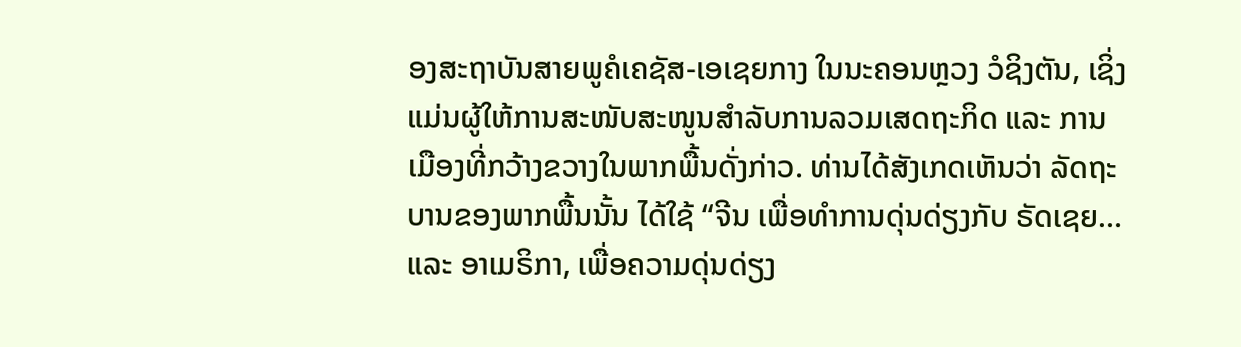ອງສະຖາບັນສາຍພູຄໍເຄຊັສ-ເອເຊຍກາງ ໃນນະຄອນຫຼວງ ວໍຊິງຕັນ, ເຊິ່ງແມ່ນຜູ້ໃຫ້ການສະໜັບສະໜູນສຳລັບການລວມເສດຖະກິດ ແລະ ການເມືອງທີ່ກວ້າງຂວາງໃນພາກພື້ນດັ່ງກ່າວ. ທ່ານໄດ້ສັງເກດເຫັນວ່າ ລັດຖະບານຂອງພາກພື້ນນັ້ນ ໄດ້ໃຊ້ “ຈີນ ເພື່ອທຳການດຸ່ນດ່ຽງກັບ ຣັດເຊຍ… ແລະ ອາເມຣິກາ, ເພື່ອຄວາມດຸ່ນດ່ຽງ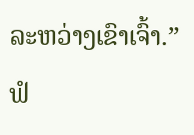ລະຫວ່າງເຂົາເຈົ້າ.”
ຟໍ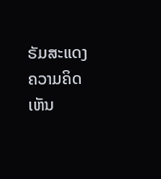ຣັມສະແດງຄວາມຄິດເຫັນ